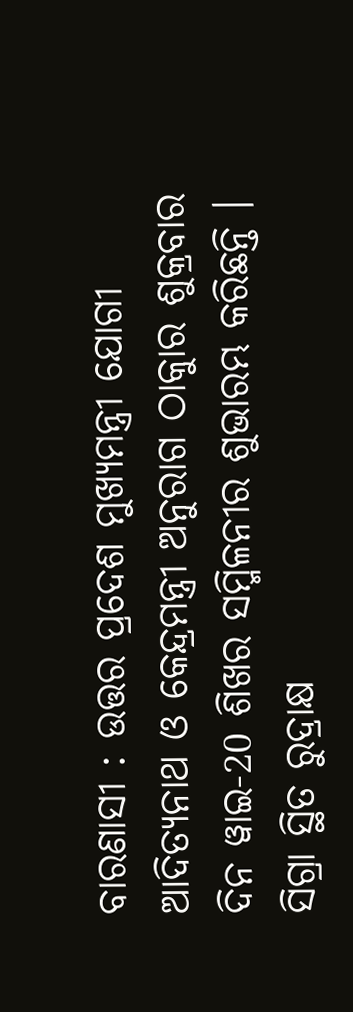ବାରଣାସୀ : ଉତ୍ତର ପ୍ରଦେଶ ମୁଖ୍ୟମନ୍ତ୍ରୀ ଯୋଗୀ ଆଦିତ୍ୟନାଥ ଓ କେନ୍ଦ୍ରମନ୍ତ୍ରୀ ଅନୁରାଗ ଠାକୁାର ଶୁକ୍ରବାର ଦିନ ୱାଇ-20 ଶିଖର ସମ୍ମିଳନୀର ଶୁଭାରମ୍ଭ କରିଛନ୍ତି । ସିଗ୍ରା ସ୍ଥିତ ରୁଦ୍ରାକ୍ଷ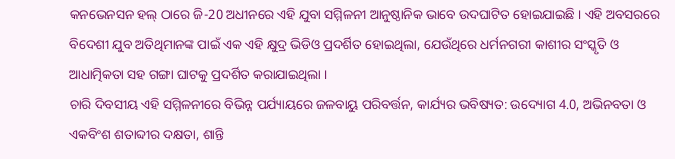କନଭେନସନ ହଲ୍ ଠାରେ ଜି-20 ଅଧୀନରେ ଏହି ଯୁବା ସମ୍ମିଳନୀ ଆନୁଷ୍ଠାନିକ ଭାବେ ଉଦଘାଟିତ ହୋଇଯାଇଛି । ଏହି ଅବସରରେ ବିଦେଶୀ ଯୁବ ଅତିଥିମାନଙ୍କ ପାଇଁ ଏକ ଏହି କ୍ଷୁଦ୍ର ଭିଡିଓ ପ୍ରଦର୍ଶିତ ହୋଇଥିଲା, ଯେଉଁଥିରେ ଧର୍ମନଗରୀ କାଶୀର ସଂସ୍କୃତି ଓ ଆଧାତ୍ମିକତା ସହ ଗଙ୍ଗା ଘାଟକୁ ପ୍ରଦର୍ଶିତ କରାଯାଇଥିଲା ।
ଚାରି ଦିବସୀୟ ଏହି ସମ୍ମିଳନୀରେ ବିଭିନ୍ନ ପର୍ଯ୍ୟାୟରେ ଜଳବାୟୁ ପରିବର୍ତ୍ତନ, କାର୍ଯ୍ୟର ଭବିଷ୍ୟତ: ଉଦ୍ୟୋଗ 4.0, ଅଭିନବତା ଓ ଏକବିଂଶ ଶତାବ୍ଦୀର ଦକ୍ଷତା, ଶାନ୍ତି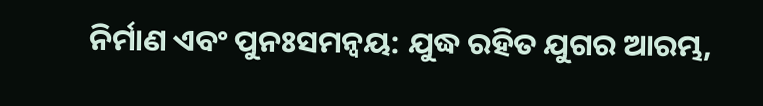ନିର୍ମାଣ ଏବଂ ପୁନଃସମନ୍ୱୟ: ଯୁଦ୍ଧ ରହିତ ଯୁଗର ଆରମ୍ଭ,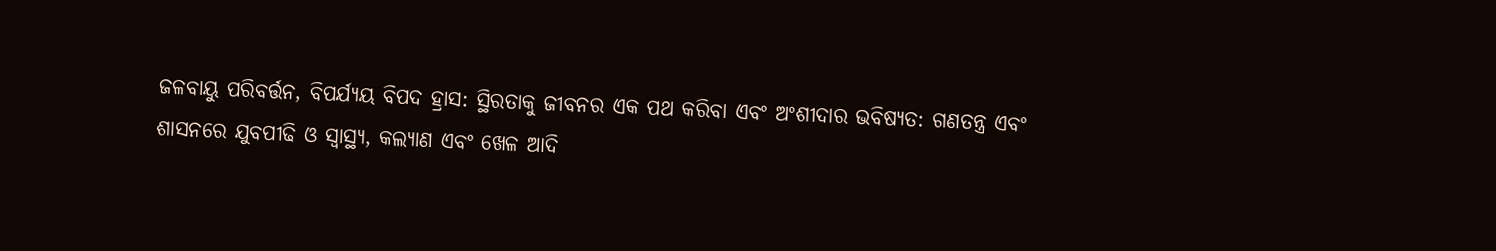ଜଳବାୟୁ ପରିବର୍ତ୍ତନ, ବିପର୍ଯ୍ୟୟ ବିପଦ ହ୍ରାସ: ସ୍ଥିରତାକୁ ଜୀବନର ଏକ ପଥ କରିବା ଏବଂ ଅଂଶୀଦାର ଭବିଷ୍ୟତ: ଗଣତନ୍ତ୍ର ଏବଂ ଶାସନରେ ଯୁବପୀଢି ଓ ସ୍ୱାସ୍ଥ୍ୟ, କଲ୍ୟାଣ ଏବଂ ଖେଳ ଆଦି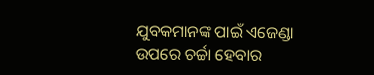ଯୁବକମାନଙ୍କ ପାଇଁ ଏଜେଣ୍ଡା ଉପରେ ଚର୍ଚ୍ଚା ହେବାର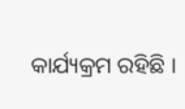କାର୍ଯ୍ୟକ୍ରମ ରହିଛି ।